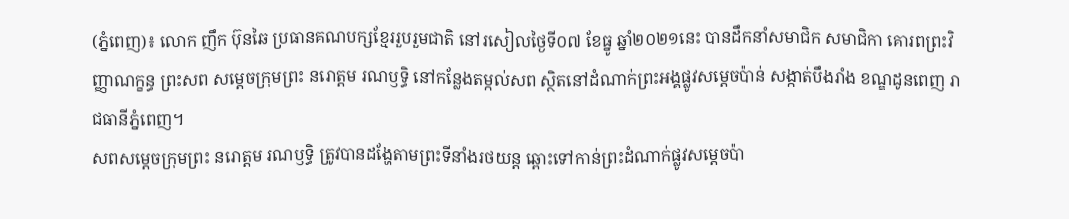(ភ្នំពេញ)៖ លោក ញឹក ប៊ុនឆៃ ប្រធានគណបក្សខ្មែររួបរួមជាតិ នៅរសៀលថ្ងៃទី០៧ ខែធ្នូ ឆ្នាំ២០២១នេះ បានដឹកនាំសមាជិក សមាជិកា គោរពព្រះវិញ្ញាណក្ខន្ធ ព្រះសព សម្ដេចក្រុមព្រះ នរោត្តម រណឫទ្ធិ នៅកន្លែងតម្កល់សព ស្ថិតនៅដំណាក់ព្រះអង្គផ្លូវសម្តេចប៉ាន់ សង្កាត់បឹងរាំង ខណ្ឌដូនពេញ រាជធានីភ្នំពេញ។
សពសម្តេចក្រុមព្រះ នរោត្តម រណឫទ្ធិ ត្រូវបានដង្ហែតាមព្រះទីនាំងរថយន្ត ឆ្ពោះទៅកាន់ព្រះដំណាក់ផ្លូវសម្តេចប៉ា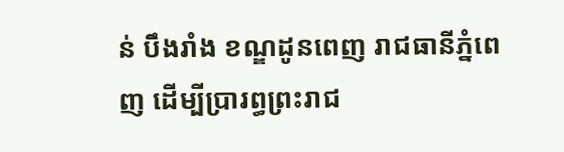ន់ បឹងរាំង ខណ្ឌដូនពេញ រាជធានីភ្នំពេញ ដើម្បីប្រារព្ធព្រះរាជ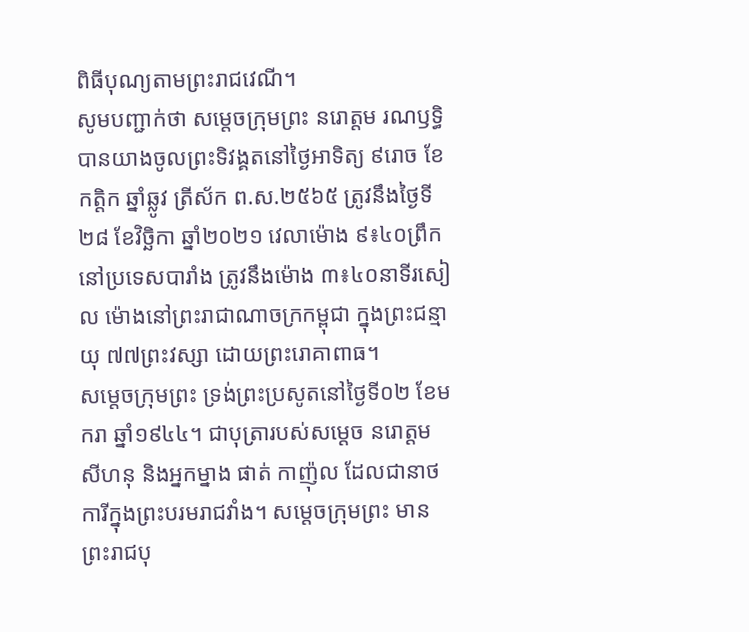ពិធីបុណ្យតាមព្រះរាជវេណី។
សូមបញ្ជាក់ថា សម្តេចក្រុមព្រះ នរោត្តម រណឫទ្ធិ បានយាងចូលព្រះទិវង្គតនៅថ្ងៃអាទិត្យ ៩រោច ខែកត្តិក ឆ្នាំឆ្លូវ ត្រីស័ក ព.ស.២៥៦៥ ត្រូវនឹងថ្ងៃទី២៨ ខែវិច្ឆិកា ឆ្នាំ២០២១ វេលាម៉ោង ៩៖៤០ព្រឹក នៅប្រទេសបារាំង ត្រូវនឹងម៉ោង ៣៖៤០នាទីរសៀល ម៉ោងនៅព្រះរាជាណាចក្រកម្ពុជា ក្នុងព្រះជន្មាយុ ៧៧ព្រះវស្សា ដោយព្រះរោគាពាធ។
សម្តេចក្រុមព្រះ ទ្រង់ព្រះប្រសូតនៅថ្ងៃទី០២ ខែមករា ឆ្នាំ១៩៤៤។ ជាបុត្រារបស់សម្តេច នរោត្តម សីហនុ និងអ្នកម្នាង ផាត់ កាញ៉ុល ដែលជានាថការីក្នុងព្រះបរមរាជវាំង។ សម្តេចក្រុមព្រះ មានព្រះរាជបុ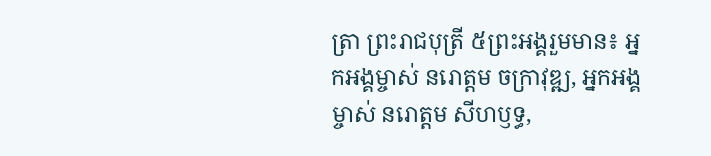ត្រា ព្រះរាជបុត្រី ៥ព្រះអង្គរួមមាន៖ អ្នកអង្គម្ចាស់ នរោត្តម ចក្រាវុឌ្ឍ, អ្នកអង្គម្ចាស់ នរោត្តម សីហឫទ្ធ,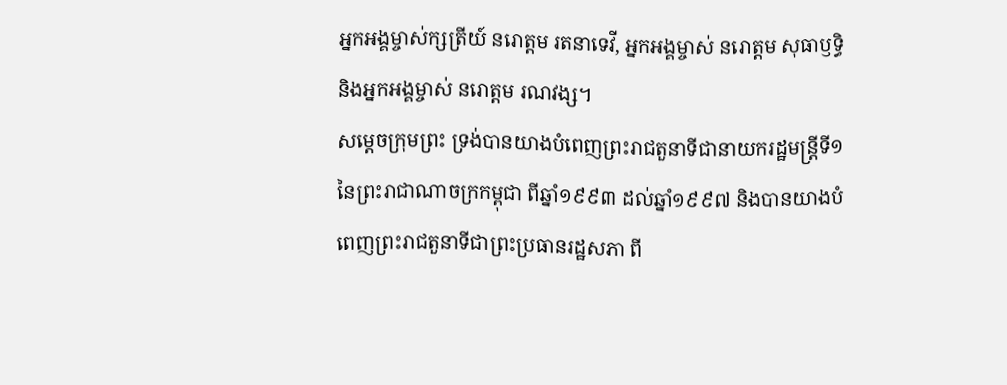អ្នកអង្គម្ចាស់ក្សត្រីយ៍ នរោត្តម រតនាទេវី, អ្នកអង្គម្ចាស់ នរោត្តម សុធាឫទ្ធិ និងអ្នកអង្គម្ចាស់ នរោត្តម រណវង្ស។
សម្តេចក្រុមព្រះ ទ្រង់បានយាងបំពេញព្រះរាជតួនាទីជានាយករដ្ឋមន្ត្រីទី១ នៃព្រះរាជាណាចក្រកម្ពុជា ពីឆ្នាំ១៩៩៣ ដល់ឆ្នាំ១៩៩៧ និងបានយាងបំពេញព្រះរាជតួនាទីជាព្រះប្រធានរដ្ឋសភា ពី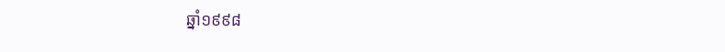ឆ្នាំ១៩៩៨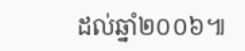ដល់ឆ្នាំ២០០៦៕